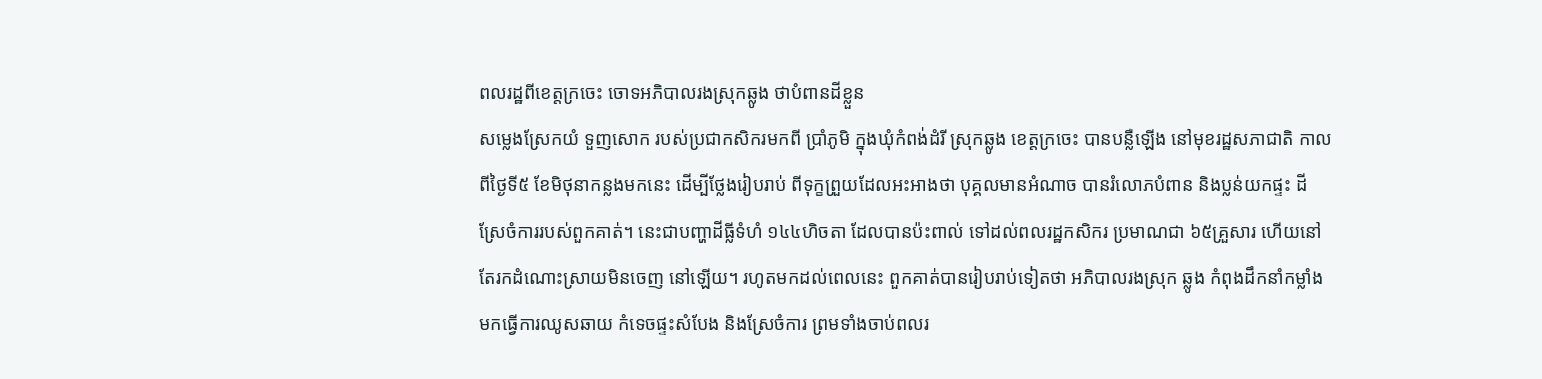ពលរដ្ឋពីខេត្តក្រចេះ ចោទអភិបាលរងស្រុកឆ្លូង ថាបំពានដីខ្លួន
សម្លេងស្រែកយំ ទួញសោក របស់ប្រជាកសិករមកពី ប្រាំភូមិ ក្នុងឃុំកំពង់ដំរី ស្រុកឆ្លូង ខេត្តក្រចេះ បានបន្លឺឡើង នៅមុខរដ្ឋសភាជាតិ កាលពីថ្ងៃទី៥ ខែមិថុនាកន្លងមកនេះ ដើម្បីថ្លែងរៀបរាប់ ពីទុក្ខព្រួយដែលអះអាងថា បុគ្គលមានអំណាច បានរំលោភបំពាន និងប្លន់យកផ្ទះ ដីស្រែចំការរបស់ពួកគាត់។ នេះជាបញ្ហាដីធ្លីទំហំ ១៤៤ហិចតា ដែលបានប៉ះពាល់ ទៅដល់ពលរដ្ឋកសិករ ប្រមាណជា ៦៥គ្រួសារ ហើយនៅតែរកដំណោះស្រាយមិនចេញ នៅឡើយ។ រហូតមកដល់ពេលនេះ ពួកគាត់បានរៀបរាប់ទៀតថា អភិបាលរងស្រុក ឆ្លូង កំពុងដឹកនាំកម្លាំង មកធ្វើការឈូសឆាយ កំទេចផ្ទះសំបែង និងស្រែចំការ ព្រមទាំងចាប់ពលរ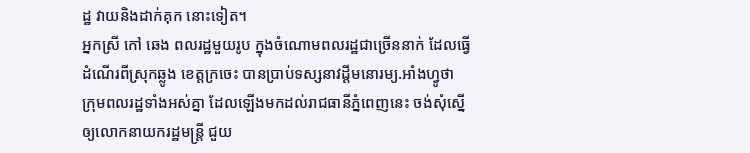ដ្ឋ វាយនិងដាក់គុក នោះទៀត។
អ្នកស្រី កៅ ឆេង ពលរដ្ឋមួយរូប ក្នុងចំណោមពលរដ្ឋជាច្រើននាក់ ដែលធ្វើដំណើរពីស្រុកឆ្លូង ខេត្តក្រចេះ បានប្រាប់ទស្សនាវដ្តីមនោរម្យ.អាំងហ្វូថា ក្រុមពលរដ្ឋទាំងអស់គ្នា ដែលឡើងមកដល់រាជធានីភ្នំពេញនេះ ចង់សុំស្នើឲ្យលោកនាយករដ្ឋមន្រ្តី ជួយ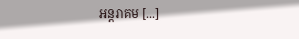អន្តរាគម [...]